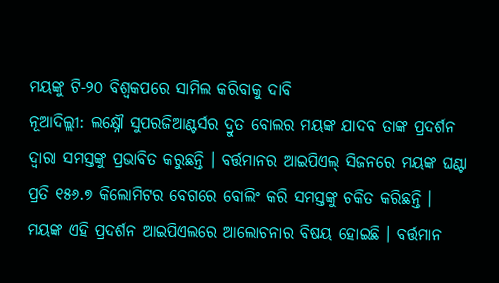ମୟଙ୍କୁ ଟି-୨୦ ବିଶ୍ୱକପରେ ସାମିଲ କରିବାକୁ ଦାବି
ନୂଆଦିଲ୍ଲୀ: ଲକ୍ଷ୍ନୌ ସୁପରଜିଆଣ୍ଟର୍ସର ଦ୍ରୁତ ବୋଲର ମୟଙ୍କ ଯାଦବ ତାଙ୍କ ପ୍ରଦର୍ଶନ ଦ୍ୱାରା ସମସ୍ତଙ୍କୁ ପ୍ରଭାବିତ କରୁଛନ୍ତି । ବର୍ତ୍ତମାନର ଆଇପିଏଲ୍ ସିଜନରେ ମୟଙ୍କ ଘଣ୍ଟା ପ୍ରତି ୧୫୬.୭ କିଲୋମିଟର ବେଗରେ ବୋଲିଂ କରି ସମସ୍ତଙ୍କୁ ଚକିତ କରିଛନ୍ତି । ମୟଙ୍କ ଏହି ପ୍ରଦର୍ଶନ ଆଇପିଏଲରେ ଆଲୋଚନାର ବିଷୟ ହୋଇଛି । ବର୍ତ୍ତମାନ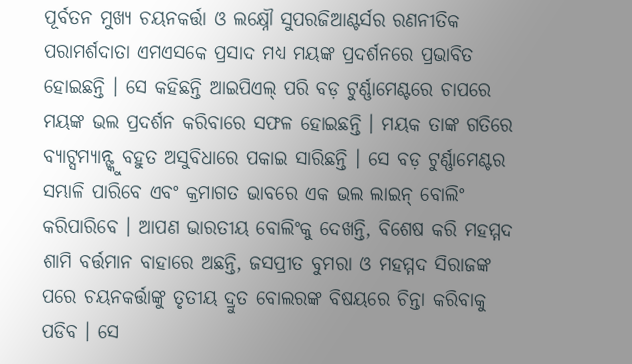ପୂର୍ବତନ ମୁଖ୍ୟ ଚୟନକର୍ତ୍ତା ଓ ଲକ୍ଷ୍ନୌ ସୁପରଜିଆଣ୍ଟର୍ସର ରଣନୀତିକ ପରାମର୍ଶଦାତା ଏମଏସକେ ପ୍ରସାଦ ମଧ୍ୟ ମୟଙ୍କ ପ୍ରଦର୍ଶନରେ ପ୍ରଭାବିତ ହୋଇଛନ୍ତି । ସେ କହିଛନ୍ତି ଆଇପିଏଲ୍ ପରି ବଡ଼ ଟୁର୍ଣ୍ଣାମେଣ୍ଟରେ ଚାପରେ ମୟଙ୍କ ଭଲ ପ୍ରଦର୍ଶନ କରିବାରେ ସଫଳ ହୋଇଛନ୍ତି । ମୟକ ତାଙ୍କ ଗତିରେ ବ୍ୟାଟ୍ସମ୍ୟାନ୍ଙ୍କୁ ବହୁତ ଅସୁବିଧାରେ ପକାଇ ସାରିଛନ୍ତି । ସେ ବଡ଼ ଟୁର୍ଣ୍ଣାମେଣ୍ଟର ସମ୍ଭାଳି ପାରିବେ ଏବଂ କ୍ରମାଗତ ଭାବରେ ଏକ ଭଲ ଲାଇନ୍ ବୋଲିଂ କରିପାରିବେ । ଆପଣ ଭାରତୀୟ ବୋଲିଂକୁ ଦେଖନ୍ତି, ବିଶେଷ କରି ମହମ୍ମଦ ଶାମି ବର୍ତ୍ତମାନ ବାହାରେ ଅଛନ୍ତି, ଜସପ୍ରୀତ ବୁମରା ଓ ମହମ୍ମଦ ସିରାଜଙ୍କ ପରେ ଚୟନକର୍ତ୍ତାଙ୍କୁ ତୃତୀୟ ଦ୍ରୁତ ବୋଲରଙ୍କ ବିଷୟରେ ଚିନ୍ତା କରିବାକୁ ପଡିବ । ସେ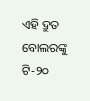ଏହି ଦ୍ରୁତ ବୋଲରଙ୍କୁ ଟି-୨୦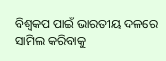ବିଶ୍ୱକପ ପାଇଁ ଭାରତୀୟ ଦଳରେ ସାମିଲ କରିବାକୁ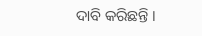ଦାବି କରିଛନ୍ତି ।